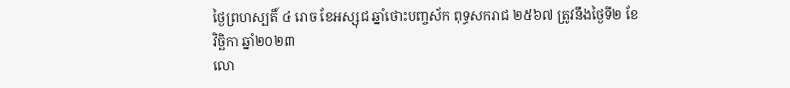ថ្ងៃព្រហស្បតិ៍ ៤ រោច ខែអស្សុជ ឆ្នាំថោះបញ្ចស័ក ពុទ្ធសករាជ ២៥៦៧ ត្រូវនឹងថ្ងៃទី២ ខែវិច្ឆិកា ឆ្នាំ២០២៣
លោ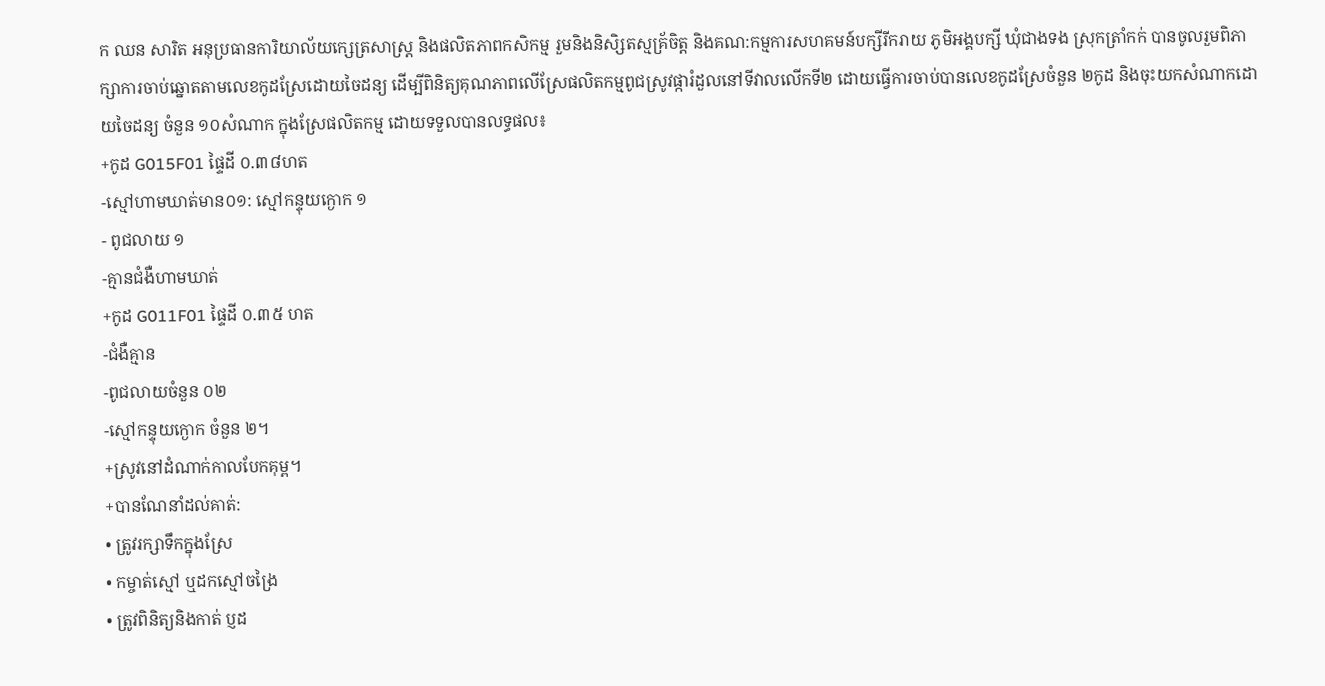ក ឈន សារិត អនុប្រធានការិយាល័យកេ្សត្រសាស្រ្ត និងផលិតភាពកសិកម្ម រួមនិងនិសិ្សតស្មគ្រ័ចិត្ត និងគណ:កម្មការសហគមន៍បក្សីរីករាយ ភូមិអង្គបក្សី ឃុំជាងទង ស្រុកត្រាំកក់ បានចូលរួមពិភាក្សាការចាប់ឆ្នេាតតាមលេខកូដស្រែដេាយចៃដន្យ ដេីម្បីពិនិត្យគុណភាពលើស្រែផលិតកម្មពូជស្រូវផ្ការំដួលនៅទីវាលលើកទី២ ដោយធ្វើការចាប់បានលេខកូដស្រែចំនួន ២កូដ និងចុះយកសំណាកដោយចៃដន្យ ចំនួន ១០សំណាក ក្នុងស្រែផលិតកម្ម ដោយទទួលបានលទ្ធផល៖
+កូដ G015F01 ផ្ទៃដី ០.៣៨ហត
-ស្មៅហាមឃាត់មាន០១: ស្មៅកន្ទុយក្ងោក ១
- ពូជលាយ ១
-គ្មានជំងឺហាមឃាត់
+កូដ G011F01 ផ្ទៃដី ០.៣៥ ហត
-ជំងឺគ្មាន
-ពូជលាយចំនួន ០២
-ស្មៅកន្ទុយក្ងោក ចំនួន ២។
+ស្រូវនៅដំណាក់កាលបែកគុម្ព។
+បានណែនាំដល់គាត់:
• ត្រូវរក្សាទឹកក្នុងស្រែ
• កម្ចាត់ស្មៅ ឬដកស្មៅចង្រៃ
• ត្រូវពិនិត្យនិងកាត់ ប្ញដ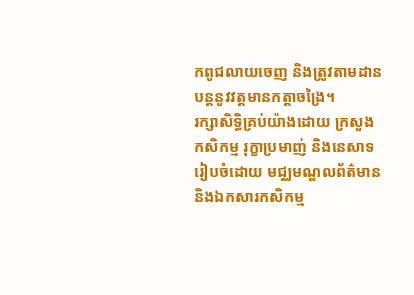កពូជលាយចេញ និងត្រូវតាមដានបន្តនូវវត្តមានកត្តាចង្រៃ។
រក្សាសិទិ្ធគ្រប់យ៉ាងដោយ ក្រសួងកសិកម្ម រុក្ខាប្រមាញ់ និងនេសាទ
រៀបចំដោយ មជ្ឈមណ្ឌលព័ត៌មាន និងឯកសារកសិកម្ម